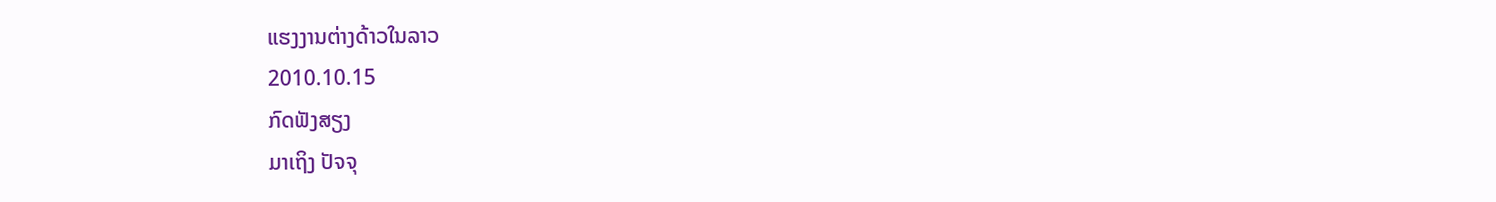ແຮງງານຕ່າງດ້າວໃນລາວ
2010.10.15
ກົດຟັງສຽງ
ມາເຖິງ ປັຈຈຸ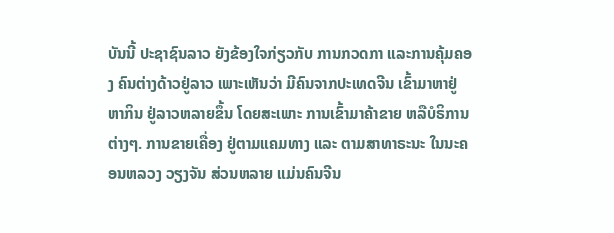ບັນນີ້ ປະຊາຊົນລາວ ຍັງຂ້ອງໃຈກ່ຽວກັບ ການກວດກາ ແລະການຄຸ້ມຄອງ ຄົນຕ່າງດ້າວຢູ່ລາວ ເພາະເຫັນວ່າ ມີຄົນຈາກປະເທດຈີນ ເຂົ້າມາຫາຢູ່ຫາກິນ ຢູ່ລາວຫລາຍຂຶ້ນ ໂດຍສະເພາະ ການເຂົ້າມາຄ້າຂາຍ ຫລືບໍຣິການ ຕ່າງໆ. ການຂາຍເຄື່ອງ ຢູ່ຕາມແຄມທາງ ແລະ ຕາມສາທາຣະນະ ໃນນະຄອນຫລວງ ວຽງຈັນ ສ່ວນຫລາຍ ແມ່ນຄົນຈີນ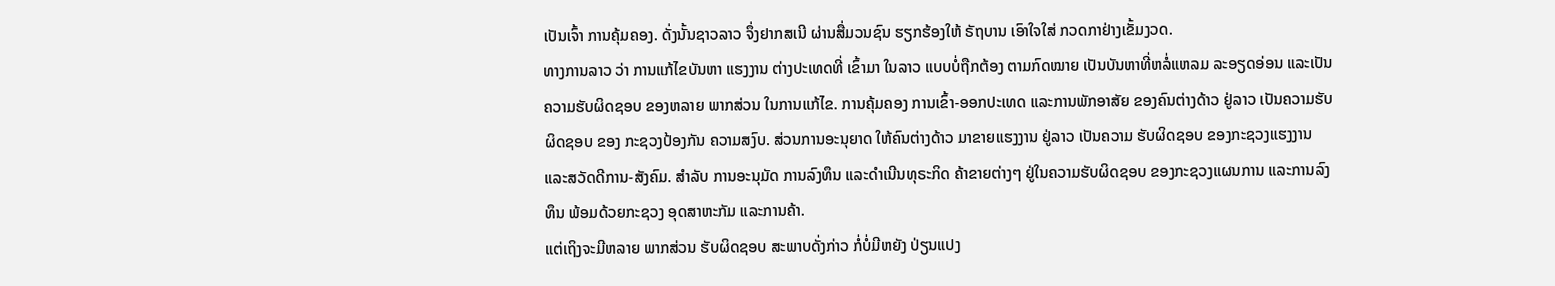ເປັນເຈົ້າ ການຄຸ້ມຄອງ. ດັ່ງນັ້ນຊາວລາວ ຈຶ່ງຢາກສເນີ ຜ່ານສື່ມວນຊົນ ຮຽກຮ້ອງໃຫ້ ຣັຖບານ ເອົາໃຈໃສ່ ກວດກາຢ່າງເຂັ້ມງວດ.
ທາງການລາວ ວ່າ ການແກ້ໄຂບັນຫາ ແຮງງານ ຕ່າງປະເທດທີ່ ເຂົ້າມາ ໃນລາວ ແບບບໍ່ຖືກຕ້ອງ ຕາມກົດໝາຍ ເປັນບັນຫາທີ່ຫລໍ່ແຫລມ ລະອຽດອ່ອນ ແລະເປັນຄວາມຮັບຜິດຊອບ ຂອງຫລາຍ ພາກສ່ວນ ໃນການແກ້ໄຂ. ການຄຸ້ມຄອງ ການເຂົ້າ-ອອກປະເທດ ແລະການພັກອາສັຍ ຂອງຄົນຕ່າງດ້າວ ຢູ່ລາວ ເປັນຄວາມຮັບຜິດຊອບ ຂອງ ກະຊວງປ້ອງກັນ ຄວາມສງົບ. ສ່ວນການອະນຸຍາດ ໃຫ້ຄົນຕ່າງດ້າວ ມາຂາຍແຮງງານ ຢູ່ລາວ ເປັນຄວາມ ຮັບຜິດຊອບ ຂອງກະຊວງແຮງງານ ແລະສວັດດີການ-ສັງຄົມ. ສໍາລັບ ການອະນຸມັດ ການລົງທຶນ ແລະດໍາເນີນທຸຣະກິດ ຄ້າຂາຍຕ່າງໆ ຢູ່ໃນຄວາມຮັບຜິດຊອບ ຂອງກະຊວງແຜນການ ແລະການລົງທຶນ ພ້ອມດ້ວຍກະຊວງ ອຸດສາຫະກັມ ແລະການຄ້າ.
ແຕ່ເຖິງຈະມີຫລາຍ ພາກສ່ວນ ຮັບຜິດຊອບ ສະພາບດັ່ງກ່າວ ກໍ່ບໍ່ມີຫຍັງ ປ່ຽນແປງ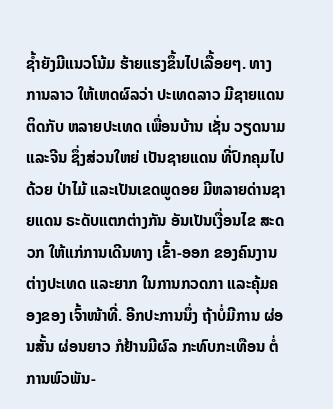ຊໍ້າຍັງມີແນວໂນ້ມ ຮ້າຍແຮງຂຶ້ນໄປເລື້ອຍໆ. ທາງການລາວ ໃຫ້ເຫດຜົລວ່າ ປະເທດລາວ ມີຊາຍແດນຕິດກັບ ຫລາຍປະເທດ ເພື່ອນບ້ານ ເຊັ່ນ ວຽດນາມ ແລະຈີນ ຊຶ່ງສ່ວນໃຫຍ່ ເປັນຊາຍແດນ ທີ່ປົກຄຸມໄປດ້ວຍ ປ່າໄມ້ ແລະເປັນເຂດພູດອຍ ມີຫລາຍດ່ານຊາຍແດນ ຣະດັບແຕກຕ່າງກັນ ອັນເປັນເງື່ອນໄຂ ສະດວກ ໃຫ້ແກ່ການເດີນທາງ ເຂົ້າ-ອອກ ຂອງຄົນງານ ຕ່າງປະເທດ ແລະຍາກ ໃນການກວດກາ ແລະຄຸ້ມຄອງຂອງ ເຈົ້າໜ້າທີ່. ອີກປະການນຶ່ງ ຖ້າບໍ່ມີການ ຜ່ອນສັ້ນ ຜ່ອນຍາວ ກໍຢ້ານມີຜົລ ກະທົບກະເທືອນ ຕໍ່ການພົວພັນ-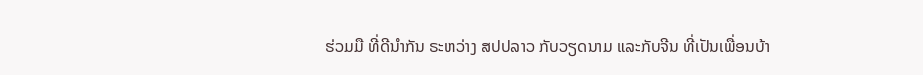ຮ່ວມມື ທີ່ດີນໍາກັນ ຣະຫວ່າງ ສປປລາວ ກັບວຽດນາມ ແລະກັບຈີນ ທີ່ເປັນເພື່ອນບ້າ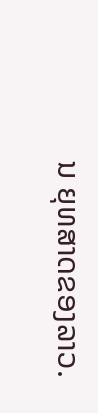ນ ຍຸທສາດຂອງລາວ.